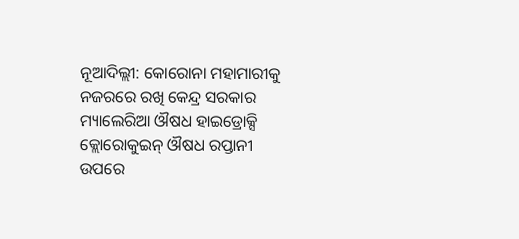ନୂଆଦିଲ୍ଲୀ: କୋରୋନା ମହାମାରୀକୁ ନଜରରେ ରଖି କେନ୍ଦ୍ର ସରକାର ମ୍ୟାଲେରିଆ ଔଷଧ ହାଇଡ୍ରୋକ୍ସି କ୍ଲୋରୋକୁଇନ୍ ଔଷଧ ରପ୍ତାନୀ ଉପରେ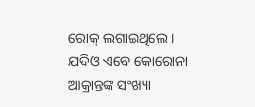ରୋକ୍ ଲଗାଇଥିଲେ । ଯଦିଓ ଏବେ କୋରୋନା ଆକ୍ରାନ୍ତଙ୍କ ସଂଖ୍ୟା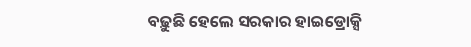ବଢ଼ୁଛି ହେଲେ ସରକାର ହାଇଡ୍ରୋକ୍ସି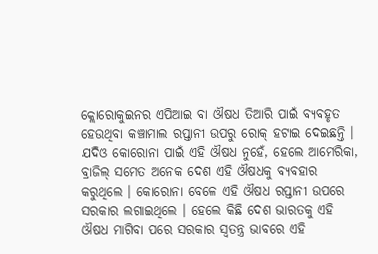କ୍ଲୋରୋକୁଇନର ଏପିଆଇ ବା ଔଷଧ ତିଆରି ପାଇଁ ବ୍ୟବହୃତ ହେଉଥିବା କଞ୍ଚାମାଲ ରପ୍ତାନୀ ଉପରୁ ରୋକ୍ ହଟାଇ ଦେଇଛନ୍ତି ।
ଯଦିଓ କୋରୋନା ପାଇଁ ଏହି ଔଷଧ ନୁହେଁ, ହେଲେ ଆମେରିକା, ବ୍ରାଜିଲ୍ ସମେତ ଅନେକ ଦେଶ ଏହି ଔଷଧକୁ ବ୍ୟବହାର କରୁଥିଲେ । କୋରୋନା ବେଳେ ଏହି ଔଷଧ ରପ୍ତାନୀ ଉପରେ ସରକାର ଲଗାଇଥିଲେ । ହେଲେ କିଛି ଦେଶ ଭାରତକୁ ଏହି ଔଷଧ ମାଗିବା ପରେ ସରକାର ସ୍ବତନ୍ତ୍ର ଭାବରେ ଏହି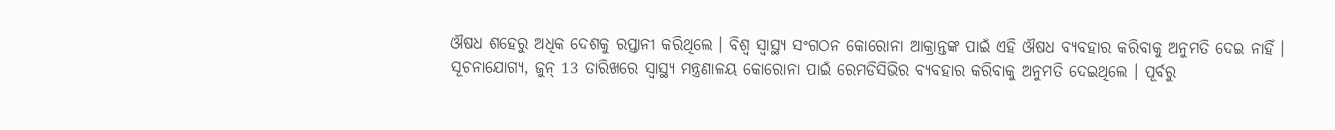ଔଷଧ ଶହେରୁ ଅଧିକ ଦେଶକୁ ରପ୍ତାନୀ କରିଥିଲେ । ବିଶ୍ବ ସ୍ବାସ୍ଥ୍ୟ ସଂଗଠନ କୋରୋନା ଆକ୍ରାନ୍ତଙ୍କ ପାଇଁ ଏହି ଔଷଧ ବ୍ୟବହାର କରିବାକୁ ଅନୁମତି ଦେଇ ନାହିଁ ।
ସୂଚନାଯୋଗ୍ୟ, ଜୁନ୍ 13 ତାରିଖରେ ସ୍ବାସ୍ଥ୍ୟ ମନ୍ତ୍ରଣାଳୟ କୋରୋନା ପାଇଁ ରେମଡିସିଭିର ବ୍ୟବହାର କରିବାକୁ ଅନୁମତି ଦେଇଥିଲେ । ପୂର୍ବରୁ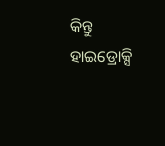କିନ୍ତୁ ହାଇଡ୍ରୋକ୍ସି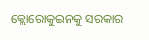କ୍ଲୋରୋକୁଇନକୁ ସରକାର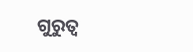ଗୁରୁତ୍ବ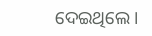ଦେଇଥିଲେ ।